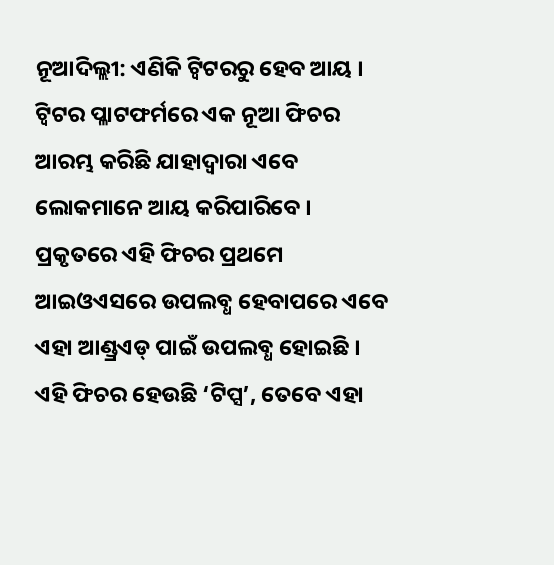ନୂଆଦିଲ୍ଲୀ: ଏଣିକି ଟ୍ୱିଟରରୁ ହେବ ଆୟ । ଟ୍ୱିଟର ପ୍ଳାଟଫର୍ମରେ ଏକ ନୂଆ ଫିଚର ଆରମ୍ଭ କରିଛି ଯାହାଦ୍ୱାରା ଏବେ ଲୋକମାନେ ଆୟ କରିପାରିବେ । ପ୍ରକୃତରେ ଏହି ଫିଚର ପ୍ରଥମେ ଆଇଓଏସରେ ଉପଲବ୍ଧ ହେବାପରେ ଏବେ ଏହା ଆଣ୍ଡ୍ରଏଡ୍ ପାଇଁ ଉପଲବ୍ଧ ହୋଇଛି । ଏହି ଫିଚର ହେଉଛି ‘ଟିପ୍ସ’, ତେବେ ଏହା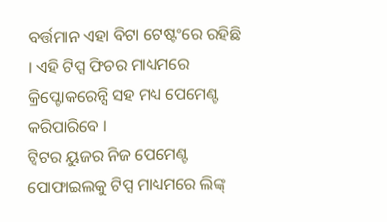ବର୍ତ୍ତମାନ ଏହା ବିଟା ଟେଷ୍ଟଂରେ ରହିଛି । ଏହି ଟିପ୍ସ ଫିଚର ମାଧ୍ୟମରେ କ୍ରିପ୍ଟୋକରେନ୍ସି ସହ ମଧ୍ୟ ପେମେଣ୍ଟ କରିପାରିବେ ।
ଟ୍ୱିଟର ୟୁଜର ନିଜ ପେମେଣ୍ଟ ପୋଫାଇଲକୁ ଟିପ୍ସ ମାଧ୍ୟମରେ ଲିଙ୍କ୍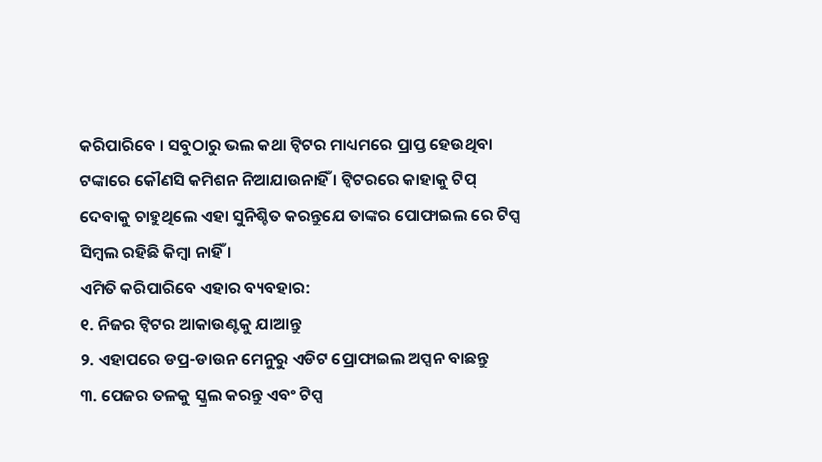କରିପାରିବେ । ସବୁଠାରୁ ଭଲ କଥା ଟ୍ୱିଟର ମାଧ୍ୟମରେ ପ୍ରାପ୍ତ ହେଉଥିବା ଟଙ୍କାରେ କୌଣସି କମିଶନ ନିଆଯାଉନାହିଁ । ଟ୍ୱିଟରରେ କାହାକୁ ଟିପ୍ ଦେବାକୁ ଚାହୁଥିଲେ ଏହା ସୁନିଶ୍ଚିତ କରନ୍ତୁଯେ ତାଙ୍କର ପୋଫାଇଲ ରେ ଟିପ୍ସ ସିମ୍ବଲ ରହିଛି କିମ୍ବା ନାହିଁ ।
ଏମିତି କରିପାରିବେ ଏହାର ବ୍ୟବହାର:
୧. ନିଜର ଟ୍ୱିଟର ଆକାଉଣ୍ଟକୁ ଯାଆନ୍ତୁ
୨. ଏହାପରେ ଡପ୍ର-ଡାଉନ ମେନୁରୁ ଏଡିଟ ପ୍ରୋଫାଇଲ ଅପ୍ସନ ବାଛନ୍ତୁ
୩. ପେଜର ତଳକୁ ସ୍କ୍ରଲ କରନ୍ତୁ ଏବଂ ଟିପ୍ସ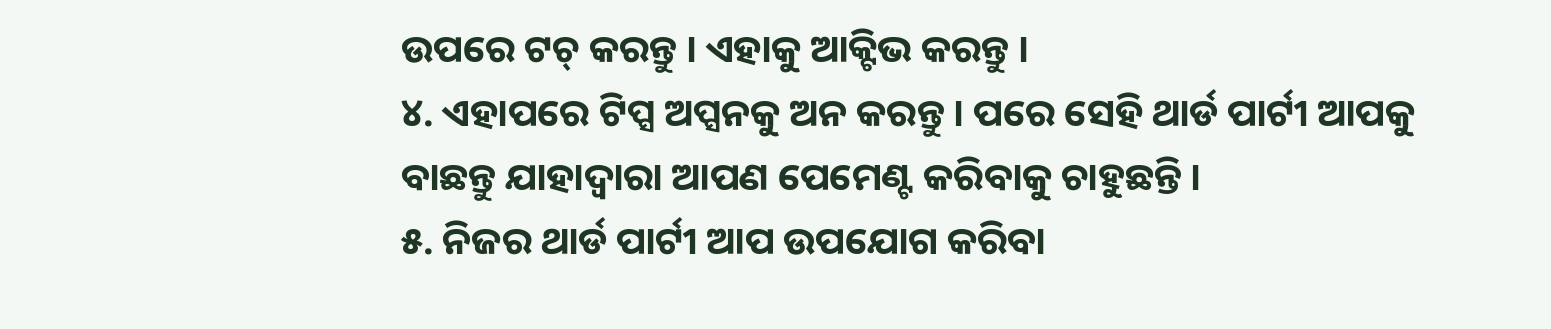ଉପରେ ଟଚ୍ କରନ୍ତୁ । ଏହାକୁ ଆକ୍ଟିଭ କରନ୍ତୁ ।
୪. ଏହାପରେ ଟିପ୍ସ ଅପ୍ସନକୁ ଅନ କରନ୍ତୁ । ପରେ ସେହି ଥାର୍ଡ ପାର୍ଟୀ ଆପକୁ ବାଛନ୍ତୁ ଯାହାଦ୍ୱାରା ଆପଣ ପେମେଣ୍ଟ କରିବାକୁ ଚାହୁଛନ୍ତି ।
୫. ନିଜର ଥାର୍ଡ ପାର୍ଟୀ ଆପ ଉପଯୋଗ କରିବା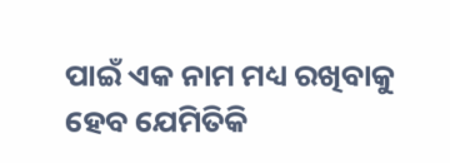ପାଇଁ ଏକ ନାମ ମଧ୍ୟ ରଖିବାକୁ ହେବ ଯେମିତିକି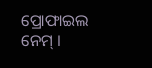ପ୍ରୋଫାଇଲ ନେମ୍ ।